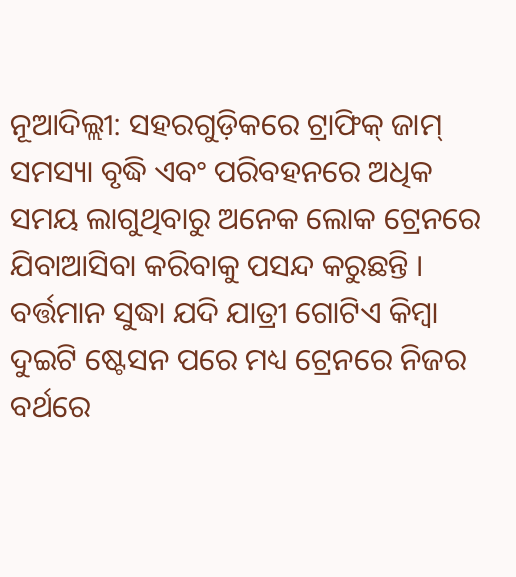ନୂଆଦିଲ୍ଲୀ: ସହରଗୁଡ଼ିକରେ ଟ୍ରାଫିକ୍ ଜାମ୍ ସମସ୍ୟା ବୃଦ୍ଧି ଏବଂ ପରିବହନରେ ଅଧିକ ସମୟ ଲାଗୁଥିବାରୁ ଅନେକ ଲୋକ ଟ୍ରେନରେ ଯିବାଆସିବା କରିବାକୁ ପସନ୍ଦ କରୁଛନ୍ତି । ବର୍ତ୍ତମାନ ସୁଦ୍ଧା ଯଦି ଯାତ୍ରୀ ଗୋଟିଏ କିମ୍ବା ଦୁଇଟି ଷ୍ଟେସନ ପରେ ମଧ୍ୟ ଟ୍ରେନରେ ନିଜର ବର୍ଥରେ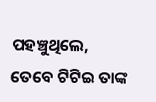ପହଞ୍ଚୁଥିଲେ, ତେବେ ଟିଟିଇ ତାଙ୍କ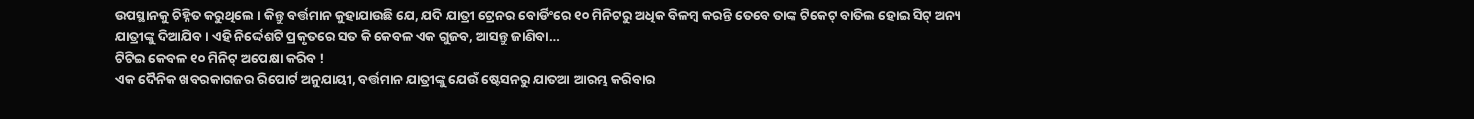ଉପସ୍ଥାନକୁ ଚିହ୍ନିତ କରୁଥିଲେ । କିନ୍ତୁ ବର୍ତ୍ତମାନ କୁହାଯାଉଛି ଯେ, ଯଦି ଯାତ୍ରୀ ଟ୍ରେନର ବୋର୍ଡିଂରେ ୧୦ ମିନିଟରୁ ଅଧିକ ବିଳମ୍ବ କରନ୍ତି ତେବେ ତାଙ୍କ ଟିକେଟ୍ ବାତିଲ ହୋଇ ସିଟ୍ ଅନ୍ୟ ଯାତ୍ରୀଙ୍କୁ ଦିଆଯିବ । ଏହି ନିର୍ଦ୍ଦେଶଟି ପ୍ରକୃତରେ ସତ କି କେବଳ ଏକ ଗୁଜବ, ଆସନ୍ତୁ ଜାଣିବା…
ଟିଟିଇ କେବଳ ୧୦ ମିନିଟ୍ ଅପେକ୍ଷା କରିବ !
ଏକ ଦୈନିକ ଖବରକାଗଜର ରିପୋର୍ଟ ଅନୁଯାୟୀ, ବର୍ତ୍ତମାନ ଯାତ୍ରୀଙ୍କୁ ଯେଉଁ ଷ୍ଟେସନରୁ ଯାତଆ ଆରମ୍ଭ କରିବାର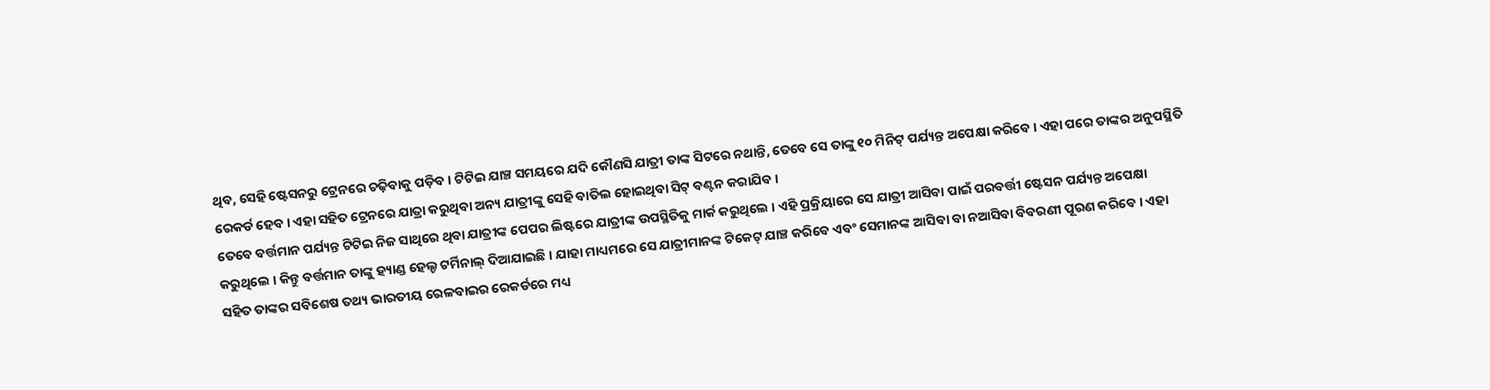ଥିବ, ସେହି ଷ୍ଟେସନରୁ ଟ୍ରେନରେ ଚଢ଼ିବାକୁ ପଡ଼ିବ । ଟିଟିଇ ଯାଞ୍ଚ ସମୟରେ ଯଦି କୌଣସି ଯାତ୍ରୀ ତାଙ୍କ ସିଟରେ ନଥାନ୍ତି, ତେବେ ସେ ତାଙ୍କୁ ୧୦ ମିନିଟ୍ ପର୍ଯ୍ୟନ୍ତ ଅପେକ୍ଷା କରିବେ । ଏହା ପରେ ତାଙ୍କର ଅନୁପସ୍ଥିତି ରେକର୍ଡ ହେବ । ଏହା ସହିତ ଟ୍ରେନରେ ଯାତ୍ରା କରୁଥିବା ଅନ୍ୟ ଯାତ୍ରୀଙ୍କୁ ସେହି ବାତିଲ ହୋଇଥିବା ସିଟ୍ ବଣ୍ଟନ କରାଯିବ ।
ତେବେ ବର୍ତ୍ତମାନ ପର୍ଯ୍ୟନ୍ତ ଟିଟିଇ ନିଜ ସାଥିରେ ଥିବା ଯାତ୍ରୀଙ୍କ ପେପର ଲିଷ୍ଟରେ ଯାତ୍ରୀଙ୍କ ଉପସ୍ଥିତିକୁ ମାର୍କ କରୁଥିଲେ । ଏହି ପ୍ରକ୍ରିୟାରେ ସେ ଯାତ୍ରୀ ଆସିବା ପାଇଁ ପରବର୍ତ୍ତୀ ଷ୍ଟେସନ ପର୍ଯ୍ୟନ୍ତ ଅପେକ୍ଷା କରୁଥିଲେ । କିନ୍ତୁ ବର୍ତ୍ତମାନ ତାଙ୍କୁ ହ୍ୟାଣ୍ଡ ହେଲ୍ଡ ଟର୍ମିନାଲ୍ ଦିଆଯାଇଛି । ଯାହା ମାଧ୍ୟମରେ ସେ ଯାତ୍ରୀମାନଙ୍କ ଟିକେଟ୍ ଯାଞ୍ଚ କରିବେ ଏବଂ ସେମାନଙ୍କ ଆସିବା ବା ନଆସିବା ବିବରଣୀ ପୂରଣ କରିବେ । ଏହା ସହିତ ତାଙ୍କର ସବିଶେଷ ତଥ୍ୟ ଭାରତୀୟ ରେଳବାଇର ରେକର୍ଡରେ ମଧ୍ୟ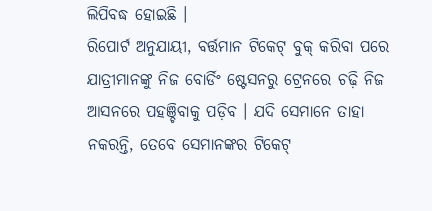ଲିପିବଦ୍ଧ ହୋଇଛି ।
ରିପୋର୍ଟ ଅନୁଯାୟୀ, ବର୍ତ୍ତମାନ ଟିକେଟ୍ ବୁକ୍ କରିବା ପରେ ଯାତ୍ରୀମାନଙ୍କୁ ନିଜ ବୋର୍ଡିଂ ଷ୍ଟେସନରୁ ଟ୍ରେନରେ ଚଢ଼ି ନିଜ ଆସନରେ ପହଞ୍ଚିବାକୁ ପଡ଼ିବ । ଯଦି ସେମାନେ ତାହା ନକରନ୍ତି, ତେବେ ସେମାନଙ୍କର ଟିକେଟ୍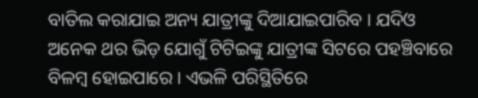ବାତିଲ କରାଯାଇ ଅନ୍ୟ ଯାତ୍ରୀଙ୍କୁ ଦିଆଯାଇପାରିବ । ଯଦିଓ ଅନେକ ଥର ଭିଡ଼ ଯୋଗୁଁ ଟିଟିଇଙ୍କୁ ଯାତ୍ରୀଙ୍କ ସିଟରେ ପହଞ୍ଚିବାରେ ବିଳମ୍ବ ହୋଇପାରେ । ଏଭଳି ପରିସ୍ଥିତିରେ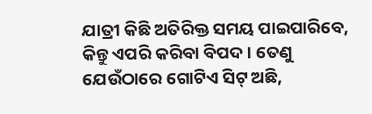ଯାତ୍ରୀ କିଛି ଅତିରିକ୍ତ ସମୟ ପାଇପାରିବେ, କିନ୍ତୁ ଏପରି କରିବା ବିପଦ । ତେଣୁ ଯେଉଁଠାରେ ଗୋଟିଏ ସିଟ୍ ଅଛି,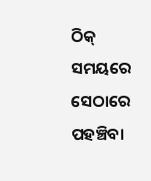ଠିକ୍ ସମୟରେ ସେଠାରେ ପହଞ୍ଚିବା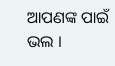ଆପଣଙ୍କ ପାଇଁ ଭଲ ।